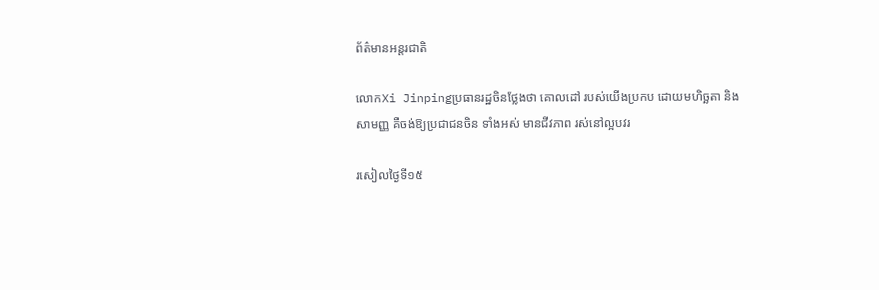ព័ត៌មានអន្តរជាតិ

លោកXi Jinpingប្រធានរដ្ឋចិនថ្លែងថា គោលដៅ របស់យើងប្រកប ដោយមហិច្ឆតា និង សាមញ្ញ គឺចង់ឱ្យប្រជាជនចិន ទាំងអស់ មានជីវភាព រស់នៅល្អបវរ

រសៀលថ្ងៃទី១៥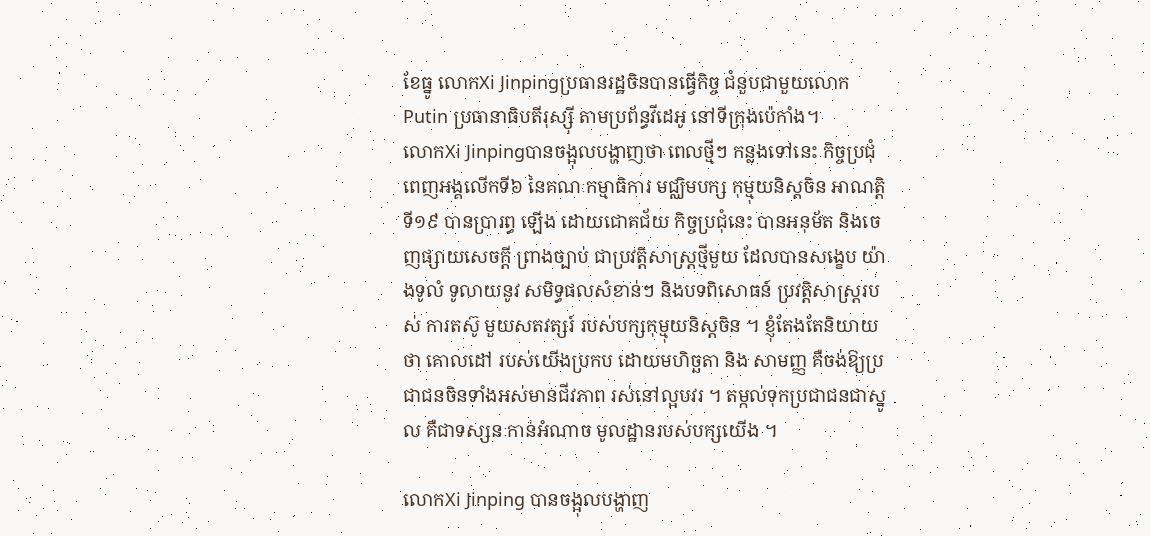ខែធ្នូ លោកXi Jinpingប្រធានរដ្ឋចិនបានធ្វើកិច្ច ជំនួបជាមួយលោក Putin ប្រធានាធិបតីរុស្ស៊ី តាមប្រព័ន្ធវីដេអូ នៅទីក្រុងប៉េកាំង។
លោកXi Jinpingបានចង្អុលបង្ហាញថា ពេលថ្មីៗ កន្លងទៅនេះ កិច្ចប្រជុំពេញអង្គលើកទី៦ នៃគណៈកម្មាធិការ មជ្ឈិមបក្ស កុម្មុយនិស្តចិន អាណត្តិទី១៩ បានប្រារព្ធ ឡើង ដោយជោគជ័យ កិច្ចប្រជុំនេះ បានអនុម័ត និងចេញផ្សាយសេចក្តី ព្រាងច្បាប់ ជាប្រវត្តិសាស្ត្រថ្មីមួយ ដែលបានសង្ខេប យ៉ាងទូលំ ទូលាយនូវ សមិទ្ធផលសំខាន់ៗ និងបទពិសោធន៍ ប្រវត្តិសាស្ត្ររបស់ ការតស៊ូ មួយសតវត្សរ៍ របស់បក្សកុម្មុយនិស្តចិន ។ ខ្ញុំតែងតែនិយាយថា គោលដៅ របស់យើងប្រកប ដោយមហិច្ឆតា និង សាមញ្ញ គឺចង់ឱ្យប្រជាជនចិនទាំងអស់មានជីវភាព រស់នៅល្អបវរ ។ តម្កល់ទុកប្រជាជនជាស្នូល គឺជាទស្សនៈកាន់អំណាច មូលដ្ឋានរបស់បក្សយើង ។

លោកXi Jinping បានចង្អុលបង្ហាញ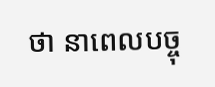ថា នាពេលបច្ចុ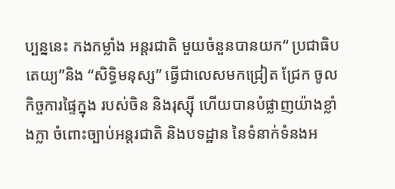ប្បន្ននេះ កងកម្លាំង អន្តរជាតិ មួយចំនួនបានយក“ ប្រជាធិបតេយ្យ”និង “សិទ្ធិមនុស្ស” ធ្វើជាលេសមកជ្រៀត ជ្រែក ចូលកិច្ចការផ្ទៃក្នុង របស់ចិន និងរុស្ស៊ី ហើយបានបំផ្លាញយ៉ាងខ្លាំងក្លា ចំពោះច្បាប់អន្តរជាតិ និងបទដ្ឋាន នៃទំនាក់ទំនងអ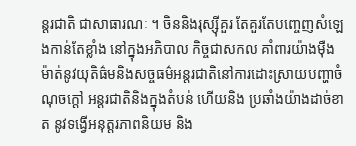ន្តរជាតិ ជាសាធារណៈ ។ ចិននិងរុស្ស៊ីគួរ តែគួរតែបញ្ចេញសំឡេងកាន់តែខ្លាំង នៅក្នុងអភិបាល កិច្ចជាសកល គាំពារយ៉ាងម៉ឺងម៉ាត់នូវយុតិធ៌មនិងសច្ចធម៌អន្តរជាតិនៅការដោះស្រាយបញ្ហាចំណុចក្តៅ អន្តរជាតិនិងក្នុងតំបន់ ហើយនិង ប្រឆាំងយ៉ាងដាច់ខាត នូវទង្វើអនុត្តរភាពនិយម និង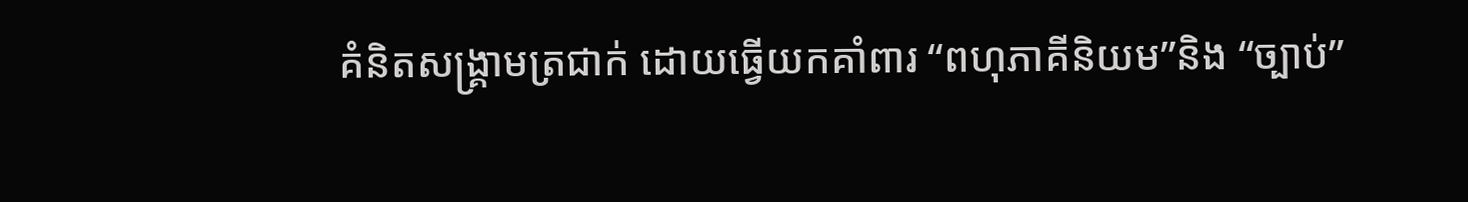គំនិតសង្រ្គាមត្រជាក់ ដោយធ្វើយកគាំពារ “ពហុភាគីនិយម”និង “ច្បាប់”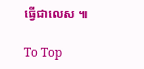ធ្វើជាលេស ៕

To Top